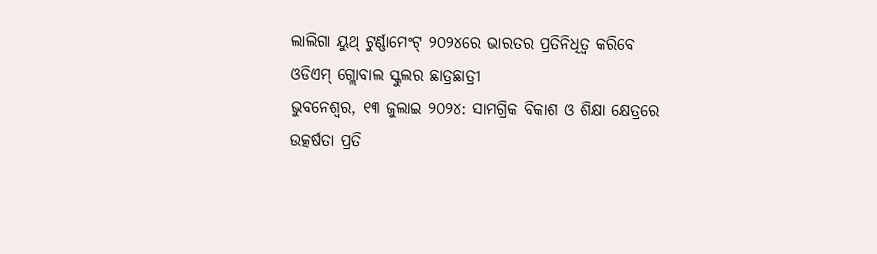ଲାଲିଗା ୟୁଥ୍ ଟୁର୍ଣ୍ଣାମେଂଟ୍ ୨୦୨୪ରେ ଭାରତର ପ୍ରତିନିଧିତ୍ୱ କରିବେ ଓଡିଏମ୍ ଗ୍ଲୋବାଲ ସ୍କୁଲର ଛାତ୍ରଛାତ୍ରୀ
ଭୁବନେଶ୍ୱର, ୧୩ ଜୁଲାଇ ୨୦୨୪: ସାମଗ୍ରିକ ବିକାଶ ଓ ଶିକ୍ଷା କ୍ଷେତ୍ରରେ ଉତ୍କର୍ଷତା ପ୍ରତି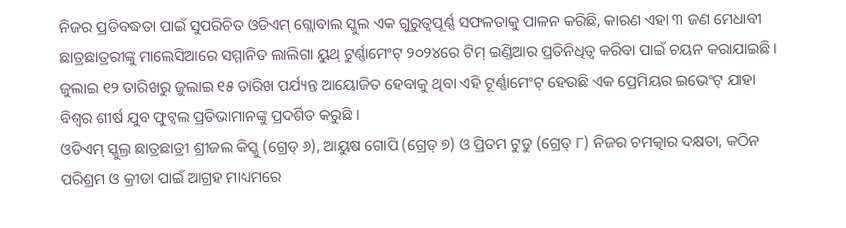ନିଜର ପ୍ରତିବଦ୍ଧତା ପାଇଁ ସୁପରିଚିତ ଓଡିଏମ୍ ଗ୍ଲୋବାଲ ସ୍କୁଲ ଏକ ଗୁରୁତ୍ୱପୂର୍ଣ୍ଣ ସଫଳତାକୁ ପାଳନ କରିଛି, କାରଣ ଏହା ୩ ଜଣ ମେଧାବୀ ଛାତ୍ରଛାତ୍ରରୀଙ୍କୁ ମାଲେସିଆରେ ସମ୍ମାନିତ ଲାଲିଗା ୟୁଥ୍ ଟୁର୍ଣ୍ଣାମେଂଟ୍ ୨୦୨୪ରେ ଟିମ୍ ଇଣ୍ଡିଆର ପ୍ରତିନିଧିତ୍ୱ କରିବା ପାଇଁ ଚୟନ କରାଯାଇଛି । ଜୁଲାଇ ୧୨ ତାରିଖରୁ ଜୁଲାଇ ୧୫ ତାରିଖ ପର୍ଯ୍ୟନ୍ତ ଆୟୋଜିତ ହେବାକୁ ଥିବା ଏହି ଟୂର୍ଣ୍ଣାମେଂଟ୍ ହେଉଛି ଏକ ପ୍ରେମିୟର ଇଭେଂଟ୍ ଯାହା ବିଶ୍ୱର ଶୀର୍ଷ ଯୁବ ଫୁଟ୍ବଲ ପ୍ରତିଭାମାନଙ୍କୁ ପ୍ରଦର୍ଶିତ କରୁଛି ।
ଓଡିଏମ୍ ସ୍କୁଲ୍ର ଛାତ୍ରଛାତ୍ରୀ ଶ୍ରୀଜଲ କିସ୍କୁ (ଗ୍ରେଡ୍ ୬), ଆୟୁଷ ଗୋପି (ଗ୍ରେଡ୍ ୭) ଓ ପ୍ରିତମ ଟୁଡୁ (ଗ୍ରେଡ୍ ୮) ନିଜର ଚମତ୍କାର ଦକ୍ଷତା, କଠିନ ପରିଶ୍ରମ ଓ କ୍ରୀଡା ପାଇଁ ଆଗ୍ରହ ମାଧ୍ୟମରେ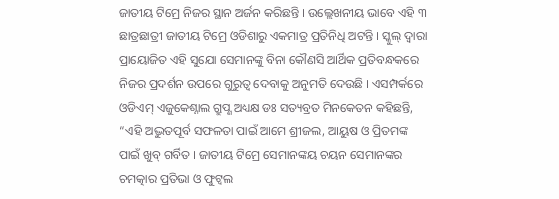ଜାତୀୟ ଟିମ୍ରେ ନିଜର ସ୍ଥାନ ଅର୍ଜନ କରିଛନ୍ତି । ଉଲ୍ଲେଖନୀୟ ଭାବେ ଏହି ୩ ଛାତ୍ରଛାତ୍ରୀ ଜାତୀୟ ଟିମ୍ରେ ଓଡିଶାରୁ ଏକମାତ୍ର ପ୍ରତିନିଧି ଅଟନ୍ତି । ସ୍କୁଲ୍ ଦ୍ୱାରା ପ୍ରାୟୋଜିତ ଏହି ସୁଯୋ ସେମାନଙ୍କୁ ବିନା କୌଣସି ଆର୍ଥିକ ପ୍ରତିବନ୍ଧକରେ ନିଜର ପ୍ରଦର୍ଶନ ଉପରେ ଗୁରୁତ୍ୱ ଦେବାକୁ ଅନୁମତି ଦେଉଛି । ଏସମ୍ପର୍କରେ ଓଡିଏମ୍ ଏଜୁକେଶ୍ନାଲ ଗ୍ରୁପ୍ଣ ଅଧ୍ୟକ୍ଷ ଡଃ ସତ୍ୟବ୍ରତ ମିନକେତନ କହିଛନ୍ତି, “ଏହି ଅଦ୍ଭୁତପୂର୍ବ ସଫଳତା ପାଇଁ ଆମେ ଶ୍ରୀଜଲ, ଆୟୁଷ ଓ ପ୍ରିତମଙ୍କ ପାଇଁ ଖୁବ୍ ଗର୍ବିତ । ଜାତୀୟ ଟିମ୍ରେ ସେମାନଙ୍କୟ ଚୟନ ସେମାନଙ୍କର ଚମତ୍କାର ପ୍ରତିଭା ଓ ଫୁଟ୍ବଲ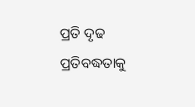ପ୍ରତି ଦୃଢ ପ୍ରତିବଦ୍ଧତାକୁ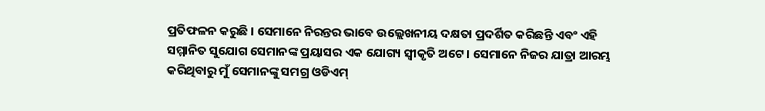ପ୍ରତିଫଳନ କରୁଛି । ସେମାନେ ନିରନ୍ତର ଭାବେ ଉଲ୍ଲେଖନୀୟ ଦକ୍ଷତା ପ୍ରଦର୍ଶିତ କରିଛନ୍ତି ଏବଂ ଏହି ସମ୍ମାନିତ ସୁଯୋଗ ସେମାନଙ୍କ ପ୍ରୟାସର ଏକ ଯୋଗ୍ୟ ସ୍ୱୀକୃତି ଅଟେ । ସେମାନେ ନିଜର ଯାତ୍ରା ଆରମ୍ଭ କରିଥିବାରୁ ମୁଁ ସେମାନଙ୍କୁ ସମଗ୍ର ଓଡିଏମ୍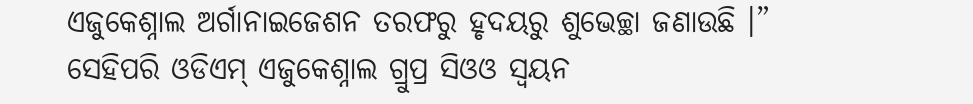ଏଜୁକେଶ୍ନାଲ ଅର୍ଗାନାଇଜେଶନ ତରଫରୁ ହୃଦୟରୁ ଶୁଭେଚ୍ଛା ଜଣାଉଛି ।” ସେହିପରି ଓଡିଏମ୍ ଏଜୁକେଶ୍ନାଲ ଗ୍ରୁପ୍ର ସିଓଓ ସ୍ୱୟନ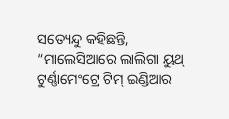ସତ୍ୟେନ୍ଦୁ କହିଛନ୍ତି, “ମାଲେସିଆରେ ଲାଲିଗା ୟୁଥ୍ ଟୁର୍ଣ୍ଣାମେଂଟ୍ରେ ଟିମ୍ ଇଣ୍ଡିଆର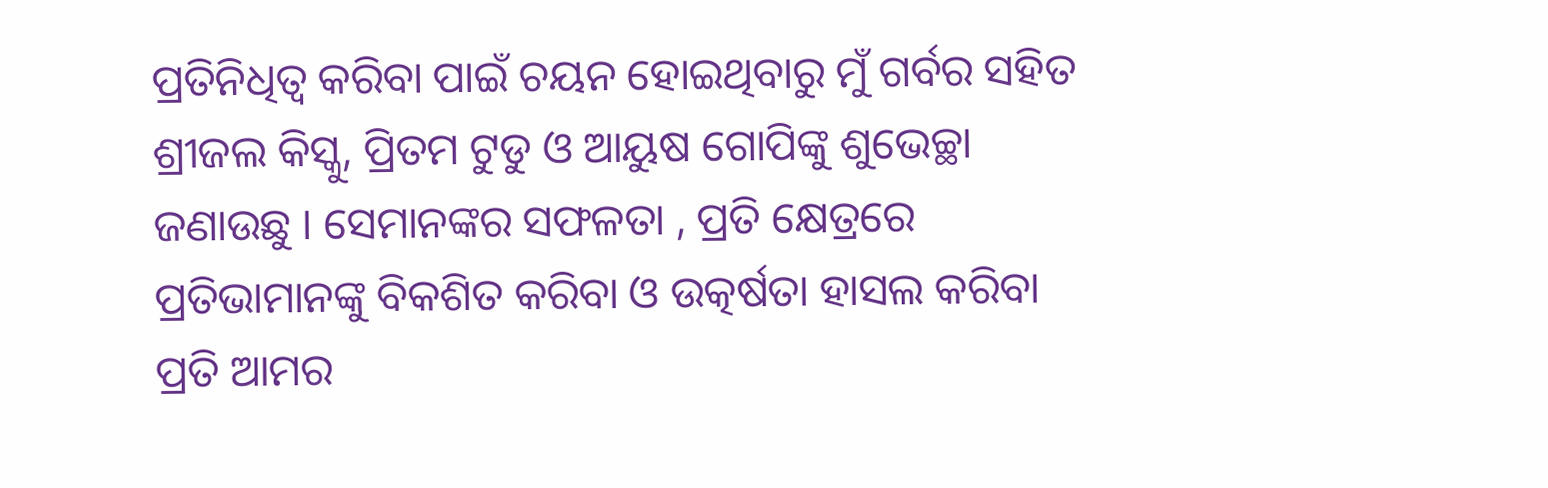ପ୍ରତିନିଧିତ୍ୱ କରିବା ପାଇଁ ଚୟନ ହୋଇଥିବାରୁ ମୁଁ ଗର୍ବର ସହିତ ଶ୍ରୀଜଲ କିସ୍କୁ, ପ୍ରିତମ ଟୁଡୁ ଓ ଆୟୁଷ ଗୋପିଙ୍କୁ ଶୁଭେଚ୍ଛା ଜଣାଉଛୁ । ସେମାନଙ୍କର ସଫଳତା , ପ୍ରତି କ୍ଷେତ୍ରରେ ପ୍ରତିଭାମାନଙ୍କୁ ବିକଶିତ କରିବା ଓ ଉତ୍କର୍ଷତା ହାସଲ କରିବା ପ୍ରତି ଆମର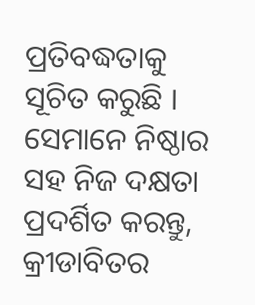ପ୍ରତିବଦ୍ଧତାକୁ ସୂଚିତ କରୁଛି । ସେମାନେ ନିଷ୍ଠାର ସହ ନିଜ ଦକ୍ଷତା ପ୍ରଦର୍ଶିତ କରନ୍ତୁ, କ୍ରୀଡାବିତର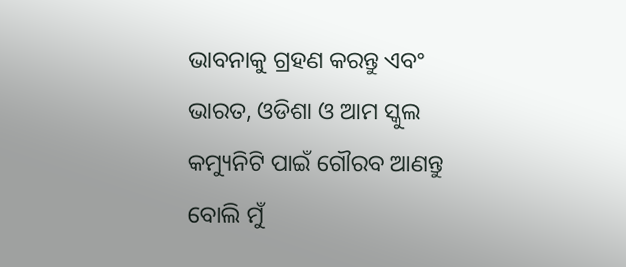ଭାବନାକୁ ଗ୍ରହଣ କରନ୍ତୁ ଏବଂ ଭାରତ, ଓଡିଶା ଓ ଆମ ସ୍କୁଲ କମ୍ୟୁନିଟି ପାଇଁ ଗୌରବ ଆଣନ୍ତୁ ବୋଲି ମୁଁ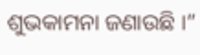ଶୁଭକାମନା ଜଣାଉଛି ।”